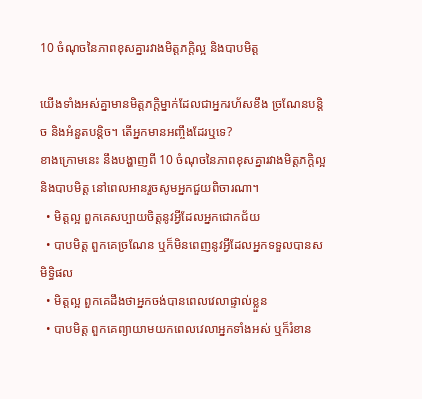10 ចំណុចនៃភាពខុសគ្នារវាងមិត្តភក្តិល្អ និងបាបមិត្ត

យើងទាំងអស់គ្នាមានមិត្តភក្តិម្នាក់ដែលជាអ្នករហ័សខឹង ច្រណែនបន្តិច និងអំនួតបន្តិច។ តើអ្នកមានអញ្ចឹងដែរឬទេ?
ខាងក្រោមនេះ នឹងបង្ហាញពី 10 ចំណុចនៃភាពខុសគ្នារវាងមិត្តភក្តិល្អ និងបាបមិត្ត នៅពេលអានរួចសូមអ្នកជួយពិចារណា។
  • មិត្តល្អ ពួកគេសប្បាយចិត្តនូវអ្វីដែលអ្នកជោកជ័យ
  • បាបមិត្ត ពួកគេច្រណែន ឬក៏មិនពេញនូវអ្វីដែលអ្នកទទួលបានសមិទ្ធិផល
  • មិត្តល្អ ពួកគេដឹងថាអ្នកចង់បានពេលវេលាផ្ទាល់ខ្លួន
  • បាបមិត្ត ពួកគេព្យាយាមយកពេលវេលាអ្នកទាំងអស់ ឬក៏រំខាន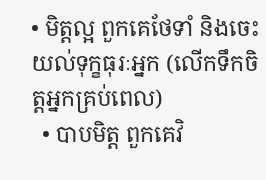• មិត្តល្អ ពួកគេថែទាំ និងចេះយល់ទុក្ខធុរៈអ្នក (លើកទឹកចិត្តអ្នកគ្រប់ពេល)
  • បាបមិត្ត ពួកគេវិ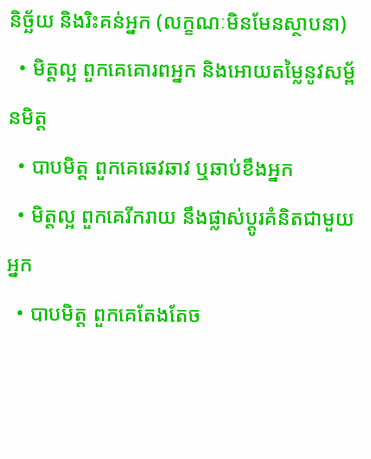និច្ឆ័យ និងរិះគន់អ្នក (លក្ខណៈមិនមែនស្ថាបនា)
  • មិត្តល្អ ពួកគេគោរពអ្នក និងអោយតម្លៃនូវសម្ព័នមិត្ត
  • បាបមិត្ត ពួកគេឆេវឆាវ ឬឆាប់ខឹងអ្នក
  • មិត្តល្អ ពួកគេរីករាយ នឹងផ្លាស់ប្តូរគំនិតជាមួយអ្នក
  • បាបមិត្ត ពួកគេតែងតែច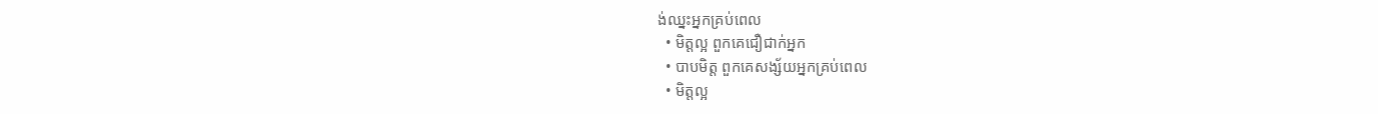ង់ឈ្នះអ្នកគ្រប់ពេល
  • មិត្តល្អ ពួកគេជឿជាក់អ្នក
  • បាបមិត្ត ពួកគេសង្ស័យអ្នកគ្រប់ពេល
  • មិត្តល្អ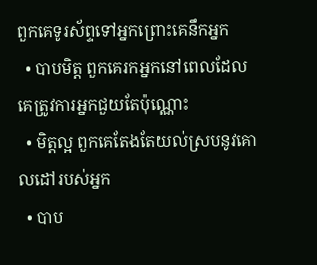ពួកគេទូរស័ព្ទទៅអ្នកព្រោះគេនឹកអ្នក
  • បាបមិត្ត ពួកគេរកអ្នកនៅពេលដែលគេត្រូវការអ្នកជួយតែប៉ុណ្ណោះ
  • មិត្តល្អ ពួកគេតែងតែយល់ស្របនូវគោលដៅរបស់អ្នក
  • បាប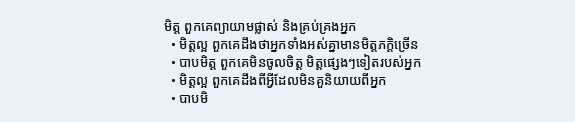មិត្ត ពួកគេព្យាយាមផ្លាស់ និងគ្រប់គ្រងអ្នក
  • មិត្តល្អ ពួកគេដឹងថាអ្នកទាំងអស់គ្នាមានមិត្តភក្តិច្រើន
  • បាបមិត្ត ពួកគេមិនចូលចិត្ត មិត្តផ្សេងៗទៀតរបស់អ្នក
  • មិត្តល្អ ពួកគេដឹងពីអ្វីដែលមិនគួនិយាយពីអ្នក
  • បាបមិ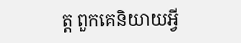ត្ត ពួកគេនិយាយអ្វី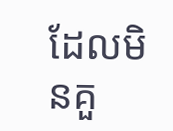ដែលមិនគួ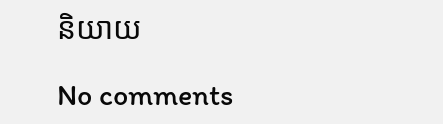និយាយ

No comments